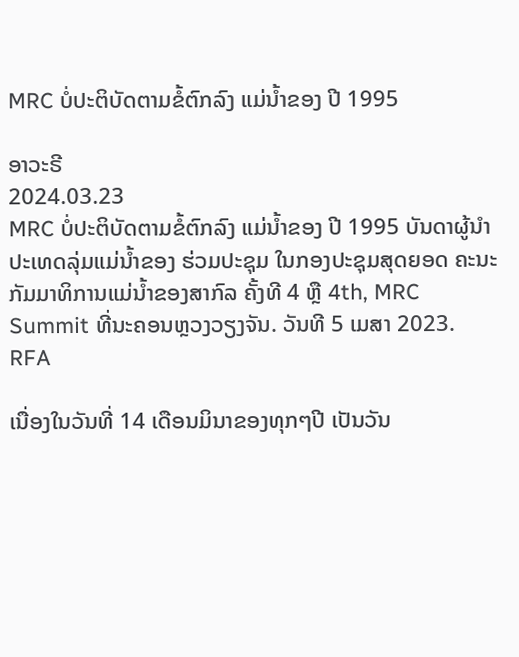MRC ບໍ່ປະຕິບັດຕາມຂໍ້ຕົກລົງ ແມ່ນ້ຳຂອງ ປີ 1995

ອາວະຣີ
2024.03.23
MRC ບໍ່ປະຕິບັດຕາມຂໍ້ຕົກລົງ ແມ່ນ້ຳຂອງ ປີ 1995 ບັນດາຜູ້ນຳປະເທດລຸ່ມແມ່ນ້ຳຂອງ ຮ່ວມປະຊຸມ ໃນກອງປະຊຸມສຸດຍອດ ຄະນະກັມມາທິການແມ່ນ້ຳຂອງສາກົລ ຄັ້ງທີ 4 ຫຼື 4th, MRC Summit ທີ່ນະຄອນຫຼວງວຽງຈັນ. ວັນທີ 5 ເມສາ 2023.
RFA

ເນື່ອງໃນວັນທີ່ 14 ເດືອນມິນາຂອງທຸກໆປີ ເປັນວັນ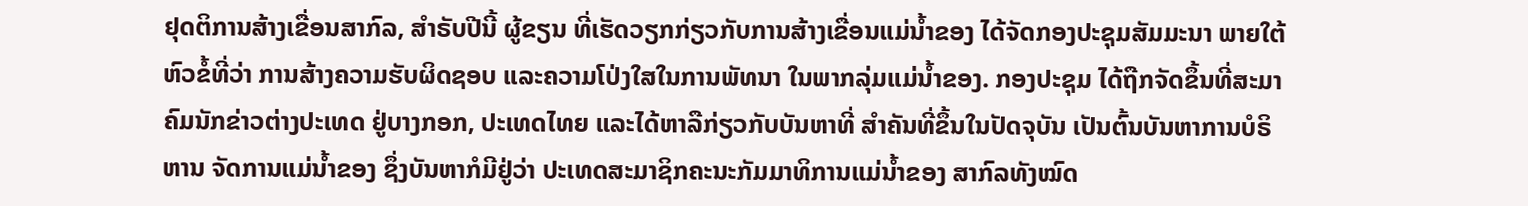ຢຸດຕິການສ້າງເຂື່ອນສາກົລ, ສຳຣັບປີນີ້ ຜູ້ຂຽນ ທີ່ເຮັດວຽກກ່ຽວກັບການສ້າງເຂື່ອນແມ່ນ້ຳຂອງ ໄດ້ຈັດກອງປະຊຸມສັມມະນາ ພາຍໃຕ້ຫົວຂໍ້ທີ່ວ່າ ການສ້າງຄວາມຮັບຜິດຊອບ ແລະຄວາມໂປ່ງໃສໃນການພັທນາ ໃນພາກລຸ່ມແມ່ນ້ຳຂອງ. ກອງປະຊຸມ ໄດ້ຖືກຈັດຂຶ້ນທີ່ສະມາຄົມນັກຂ່າວຕ່າງປະເທດ ຢູ່ບາງກອກ, ປະເທດໄທຍ ແລະໄດ້ຫາລືກ່ຽວກັບບັນຫາທີ່ ສຳຄັນທີ່ຂຶ້ນໃນປັດຈຸບັນ ເປັນຕົ້ນບັນຫາການບໍຣິຫານ ຈັດການແມ່ນ້ຳຂອງ ຊຶ່ງບັນຫາກໍມີຢູ່ວ່າ ປະເທດສະມາຊິກຄະນະກັມມາທິການແມ່ນ້ຳຂອງ ສາກົລທັງໝົດ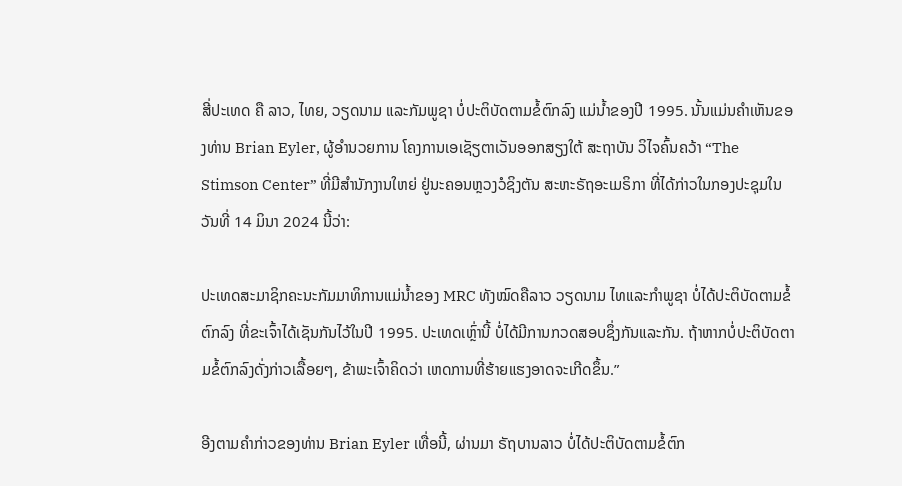ສີ່ປະເທດ ຄື ລາວ, ໄທຍ, ວຽດນາມ ແລະກັມພູຊາ ບໍ່ປະຕິບັດຕາມຂໍ້ຕົກລົງ ແມ່ນ້ຳຂອງປີ 1995. ນັ້ນແມ່ນຄຳເຫັນຂອງທ່ານ Brian Eyler, ຜູ້ອຳນວຍການ ໂຄງການເອເຊັຽຕາເວັນອອກສຽງໃຕ້ ສະຖາບັນ ວິໄຈຄົ້ນຄວ້າ “The Stimson Center” ທີ່ມີສຳນັກງານໃຫຍ່ ຢູ່ນະຄອນຫຼວງວໍຊິງຕັນ ສະຫະຣັຖອະເມຣິກາ ທີ່ໄດ້ກ່າວໃນກອງປະຊຸມໃນວັນທີ່ 14 ມິນາ 2024 ນີ້ວ່າ:

ປະເທດສະມາຊິກຄະນະກັມມາທິການແມ່ນ້ຳຂອງ MRC ທັງໝົດຄືລາວ ວຽດນາມ ໄທແລະກຳພູຊາ ບໍ່ໄດ້ປະຕິບັດຕາມຂໍ້ຕົກລົງ ທີ່ຂະເຈົ້າໄດ້ເຊັນກັນໄວ້ໃນປີ 1995. ປະເທດເຫຼົ່ານີ້ ບໍ່ໄດ້ມີການກວດສອບຊຶ່ງກັນແລະກັນ. ຖ້າຫາກບໍ່ປະຕິບັດຕາມຂໍ້ຕົກລົງດັ່ງກ່າວເລື້ອຍໆ, ຂ້າພະເຈົ້າຄິດວ່າ ເຫດການທີ່ຮ້າຍແຮງອາດຈະເກີດຂຶ້ນ.”

ອີງຕາມຄຳກ່າວຂອງທ່ານ Brian Eyler ເທື່ອນີ້, ຜ່ານມາ ຣັຖບານລາວ ບໍ່ໄດ້ປະຕິບັດຕາມຂໍ້ຕົກ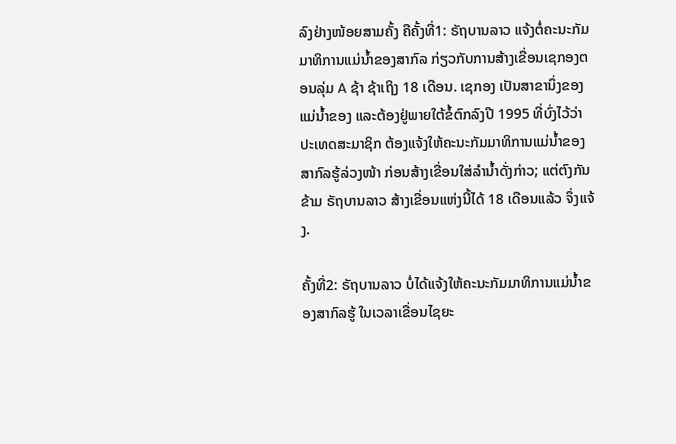ລົງຢ່າງໜ້ອຍສາມຄັ້ງ ຄືຄັ້ງທີ່1: ຣັຖບານລາວ ແຈ້ງຕໍ່ຄະນະກັມມາທິການແມ່ນ້ຳຂອງສາກົລ ກ່ຽວກັບການສ້າງເຂື່ອນເຊກອງຕອນລຸ່ມ A ຊ້າ ຊ້າເຖິງ 18 ເດືອນ. ເຊກອງ ເປັນສາຂານຶ່ງຂອງແມ່ນ້ຳຂອງ ແລະຕ້ອງຢູ່ພາຍໃຕ້ຂໍ້ຕົກລົງປີ 1995 ທີ່ບົ່ງໄວ້ວ່າ ປະເທດສະມາຊິກ ຕ້ອງແຈ້ງໃຫ້ຄະນະກັມມາທິການແມ່ນ້ຳຂອງສາກົລຮູ້ລ່ວງໜ້າ ກ່ອນສ້າງເຂື່ອນໃສ່ລຳນ້ຳດັ່ງກ່າວ; ແຕ່ຕົງກັນຂ້າມ ຣັຖບານລາວ ສ້າງເຂື່ອນແຫ່ງນີ້ໄດ້ 18 ເດືອນແລ້ວ ຈຶ່ງແຈ້ງ.

ຄັ້ງທີ່2: ຣັຖບານລາວ ບໍ່ໄດ້ແຈ້ງໃຫ້ຄະນະກັມມາທິການແມ່ນ້ຳຂອງສາກົລຮູ້ ໃນເວລາເຂື່ອນໄຊຍະ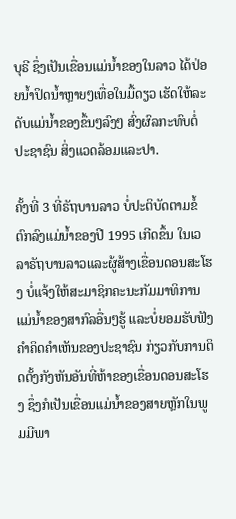ບຸຣີ ຊຶ່ງເປັນເຂື່ອນແມ່ນ້ຳຂອງໃນລາວ ໄດ້ປ່ອຍນ້ຳປິດນ້ຳຫຼາຍໆເທື່ອໃນມື້ດຽວ ເຮັດໃຫ້ລະດັບແມ່ນ້ຳຂອງຂຶ້ນໆລົງໆ ສົ່ງຜົລກະທົບຕໍ່ປະຊາຊົນ ສິ່ງແວດລ້ອມແລະປາ.

ຄັ້ງທີ່ 3 ທີ່ຣັຖບານລາວ ບໍ່ປະຕິບັດຕາມຂໍ້ຕົກລົງແມ່ນ້ຳຂອງປີ 1995 ເກີດຂຶ້ນ ໃນເວລາຣັຖບານລາວແລະຜູ້ສ້າງເຂື່ອນດອນສະໂຮງ ບໍ່ແຈ້ງໃຫ້ສະມາຊິກຄະນະກັມມາທິການແມ່ນ້ຳຂອງສາກົລອື່ນໆຮູ້ ແລະບໍ່ຍອມຮັບຟັງຄຳຄິດຄຳເຫັນຂອງປະຊາຊົນ ກ່ຽວກັບການຕິດຕັ້ງກັງຫັນອັນທີ່ຫ້າຂອງເຂື່ອນດອນສະໂຮງ ຊຶ່ງກໍເປັນເຂື່ອນແມ່ນ້ຳຂອງສາຍຫຼັກໃນພູມມີພາ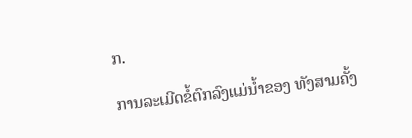ກ.

ການລະເມີດຂໍ້ຕົກລົງແມ່ນ້ຳຂອງ ທັງສາມຄັ້ງ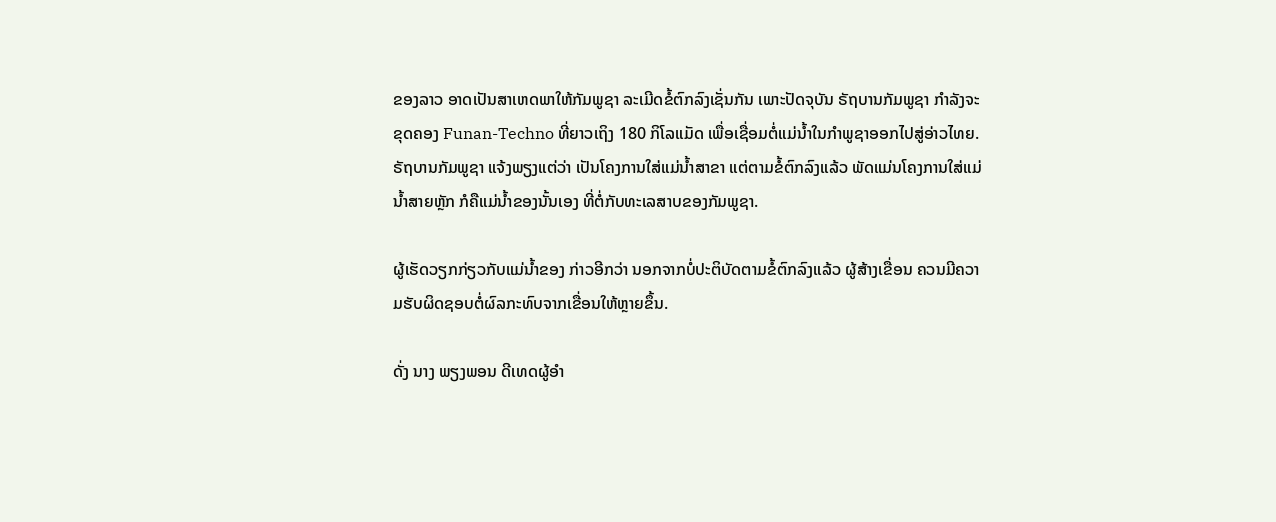ຂອງລາວ ອາດເປັນສາເຫດພາໃຫ້ກັມພູຊາ ລະເມີດຂໍ້ຕົກລົງເຊັ່ນກັນ ເພາະປັດຈຸບັນ ຣັຖບານກັມພູຊາ ກຳລັງຈະຂຸດຄອງ Funan-Techno ທີ່ຍາວເຖິງ 180 ກິໂລແມັດ ເພື່ອເຊື່ອມຕໍ່ແມ່ນໍ້າໃນກໍາພູຊາອອກໄປສູ່ອ່າວໄທຍ. ຣັຖບານກັມພູຊາ ແຈ້ງພຽງແຕ່ວ່າ ເປັນໂຄງການໃສ່ແມ່ນ້ຳສາຂາ ແຕ່ຕາມຂໍ້ຕົກລົງແລ້ວ ພັດແມ່ນໂຄງການໃສ່ແມ່ນ້ຳສາຍຫຼັກ ກໍຄືແມ່ນ້ຳຂອງນັ້ນເອງ ທີ່ຕໍ່ກັບທະເລສາບຂອງກັມພູຊາ.

ຜູ້ເຮັດວຽກກ່ຽວກັບແມ່ນ້ຳຂອງ ກ່າວອີກວ່າ ນອກຈາກບໍ່ປະຕິບັດຕາມຂໍ້ຕົກລົງແລ້ວ ຜູ້ສ້າງເຂື່ອນ ຄວນມີຄວາມຮັບຜິດຊອບຕໍ່ຜົລກະທົບຈາກເຂື່ອນໃຫ້ຫຼາຍຂຶ້ນ.

ດັ່ງ ນາງ ພຽງພອນ ດີເທດຜູ້ອໍາ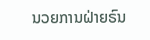ນວຍການຝ່າຍຣົນ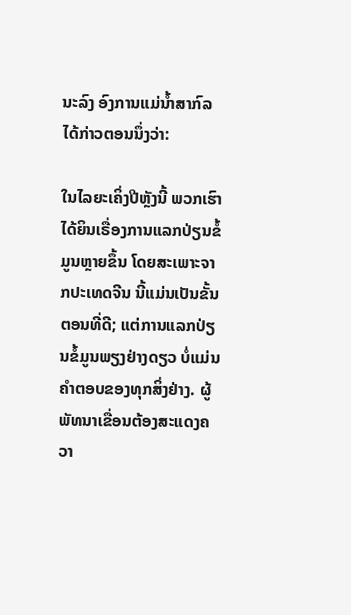ນະລົງ ອົງການແມ່ນໍ້າສາກົລ ໄດ້ກ່າວຕອນນຶ່ງວ່າ:

ໃນໄລຍະເຄິ່ງປີຫຼັງນີ້ ພວກເຮົາໄດ້ຍິນເຣື່ອງການແລກປ່ຽນຂໍ້ມູນຫຼາຍຂຶ້ນ ໂດຍສະເພາະຈາກປະເທດຈີນ ນີ້ແມ່ນເປັນຂັ້ນຕອນທີ່ດີ; ແຕ່ການແລກປ່ຽນຂໍ້ມູນພຽງຢ່າງດຽວ ບໍ່ແມ່ນຄຳຕອບຂອງທຸກສິ່ງຢ່າງ. ຜູ້ພັທນາເຂື່ອນຕ້ອງສະແດງຄວາ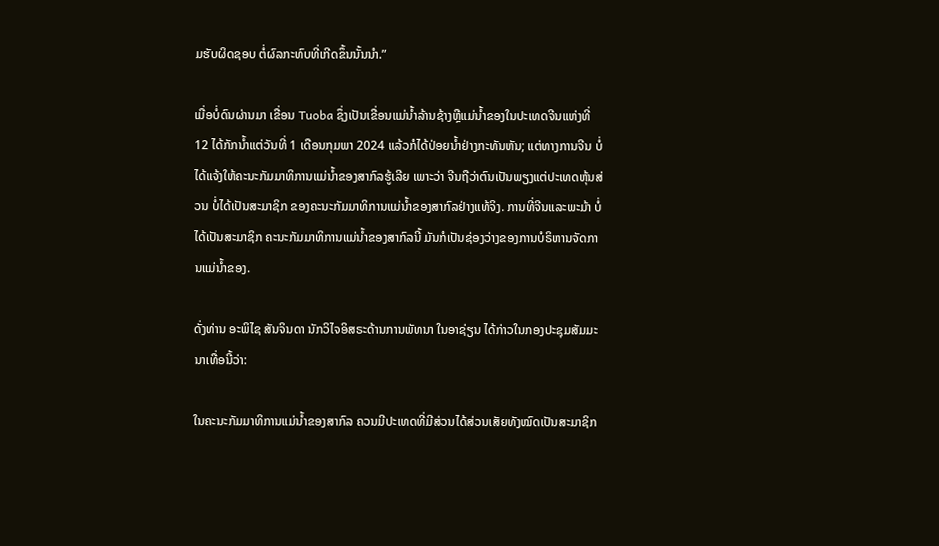ມຮັບຜິດຊອບ ຕໍ່ຜົລກະທົບທີ່ເກີດຂຶ້ນນັ້ນນຳ.”

ເມື່ອບໍ່ດົນຜ່ານມາ ເຂື່ອນ Tuoba ຊຶ່ງເປັນເຂື່ອນແມ່ນໍ້າລ້ານຊ້າງຫຼືແມ່ນໍ້າຂອງໃນປະເທດຈີນແຫ່ງທີ່ 12 ໄດ້ກັກນ້ຳແຕ່ວັນທີ່ 1 ເດືອນກຸມພາ 2024 ແລ້ວກໍໄດ້ປ່ອຍນ້ຳຢ່າງກະທັນຫັນ; ແຕ່ທາງການຈີນ ບໍ່ໄດ້ແຈ້ງໃຫ້ຄະນະກັມມາທິການແມ່ນ້ຳຂອງສາກົລຮູ້ເລີຍ ເພາະວ່າ ຈີນຖືວ່າຕົນເປັນພຽງແຕ່ປະເທດຫຸ້ນສ່ວນ ບໍ່ໄດ້ເປັນສະມາຊິກ ຂອງຄະນະກັມມາທິການແມ່ນ້ຳຂອງສາກົລຢ່າງແທ້ຈິງ. ການທີ່ຈີນແລະພະມ້າ ບໍ່ໄດ້ເປັນສະມາຊິກ ຄະນະກັມມາທິການແມ່ນ້ຳຂອງສາກົລນີ້ ມັນກໍເປັນຊ່ອງວ່າງຂອງການບໍຣິຫານຈັດການແມ່ນ້ຳຂອງ.

ດັ່ງທ່ານ ອະພິໄຊ ສັນຈິນດາ ນັກວິໄຈອິສຣະດ້ານການພັທນາ ໃນອາຊ່ຽນ ໄດ້ກ່າວໃນກອງປະຊຸມສັມມະນາເທື່ອນີ້ວ່າ:

ໃນຄະນະກັມມາທິການແມ່ນ້ຳຂອງສາກົລ ຄວນມີປະເທດທີ່ມີສ່ວນໄດ້ສ່ວນເສັຍທັງໝົດເປັນສະມາຊິກ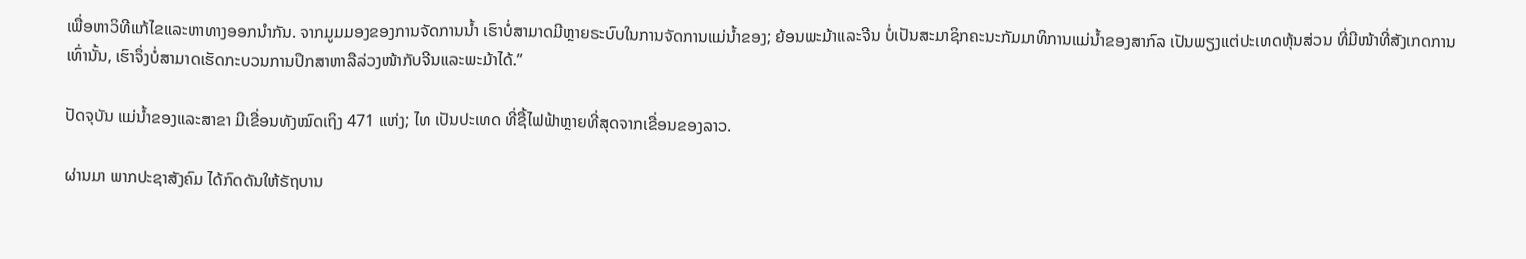ເພື່ອຫາວິທີແກ້ໄຂແລະຫາທາງອອກນຳກັນ. ຈາກມູມມອງຂອງການຈັດການນ້ຳ ເຮົາບໍ່ສາມາດມີຫຼາຍຣະບົບໃນການຈັດການແມ່ນ້ຳຂອງ; ຍ້ອນພະມ້າແລະຈີນ ບໍ່ເປັນສະມາຊິກຄະນະກັມມາທິການແມ່ນ້ຳຂອງສາກົລ ເປັນພຽງແຕ່ປະເທດຫຸ້ນສ່ວນ ທີ່ມີໜ້າທີ່ສັງເກດການເທົ່ານັ້ນ, ເຮົາຈຶ່ງບໍ່ສາມາດເຮັດກະບວນການປຶກສາຫາລືລ່ວງໜ້າກັບຈີນແລະພະມ້າໄດ້.”

ປັດຈຸບັນ ແມ່ນ້ຳຂອງແລະສາຂາ ມີເຂື່ອນທັງໝົດເຖິງ 471 ແຫ່ງ; ໄທ ເປັນປະເທດ ທີ່ຊື້ໄຟຟ້າຫຼາຍທີ່ສຸດຈາກເຂື່ອນຂອງລາວ.

ຜ່ານມາ ພາກປະຊາສັງຄົມ ໄດ້ກົດດັນໃຫ້ຣັຖບານ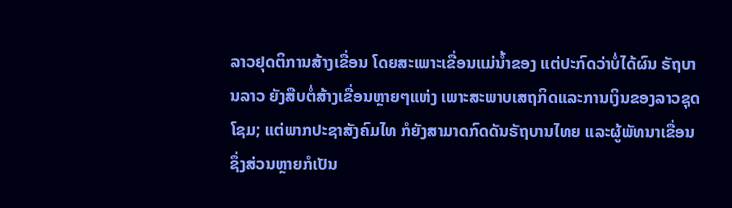ລາວຢຸດຕິການສ້າງເຂື່ອນ ໂດຍສະເພາະເຂື່ອນແມ່ນ້ຳຂອງ ແຕ່ປະກົດວ່າບໍ່ໄດ້ຜົນ ຣັຖບານລາວ ຍັງສືບຕໍ່ສ້າງເຂື່ອນຫຼາຍໆແຫ່ງ ເພາະສະພາບເສຖກິດແລະການເງິນຂອງລາວຊຸດໂຊມ; ແຕ່ພາກປະຊາສັງຄົມໄທ ກໍຍັງສາມາດກົດດັນຣັຖບານໄທຍ ແລະຜູ້ພັທນາເຂື່ອນ ຊຶ່ງສ່ວນຫຼາຍກໍເປັນ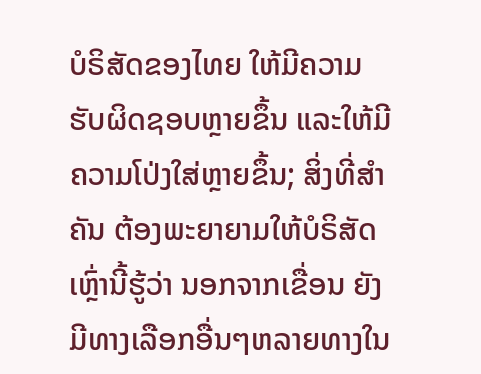ບໍຣິສັດຂອງໄທຍ ໃຫ້ມີຄວາມຮັບຜິດຊອບຫຼາຍຂຶ້ນ ແລະໃຫ້ມີຄວາມໂປ່ງໃສ່ຫຼາຍຂຶ້ນ; ສິ່ງທີ່ສຳຄັນ ຕ້ອງພະຍາຍາມໃຫ້ບໍຣິສັດເຫຼົ່ານີ້ຮູ້ວ່າ ນອກຈາກເຂື່ອນ ຍັງມີທາງເລືອກອື່ນໆຫລາຍທາງໃນ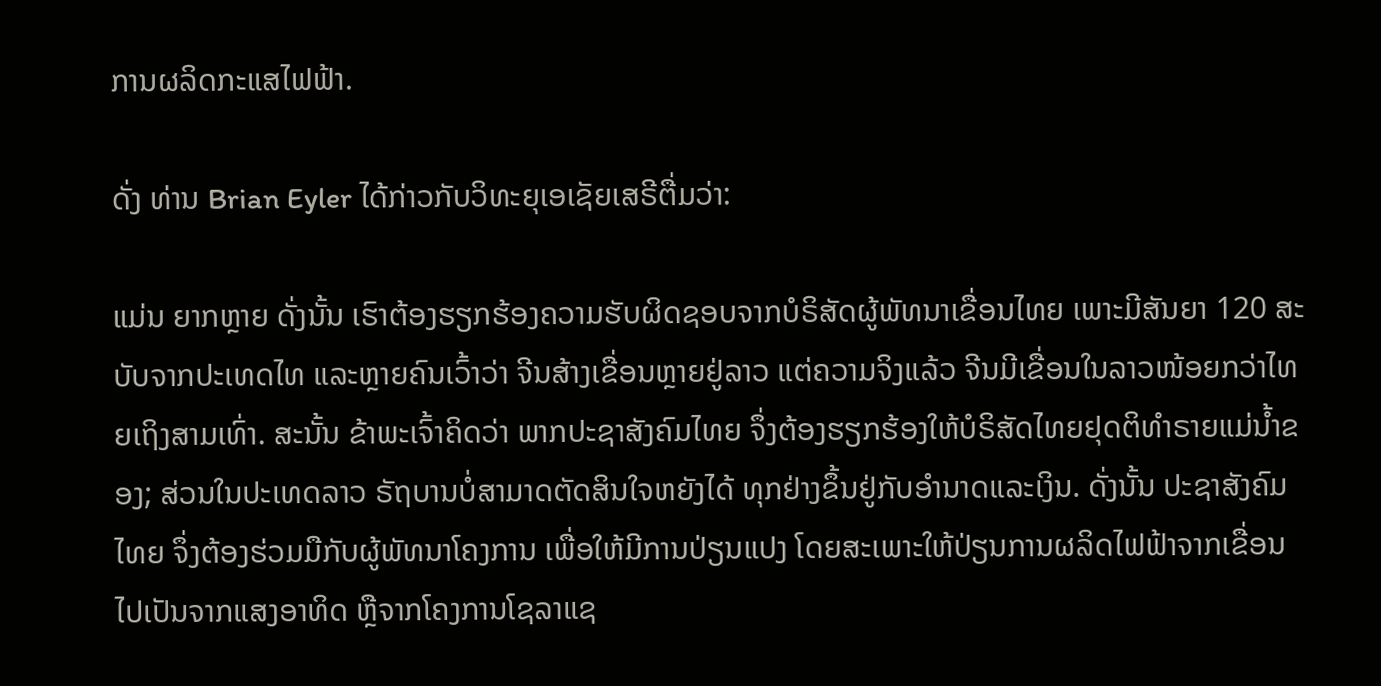ການຜລິດກະແສໄຟຟ້າ.

ດັ່ງ ທ່ານ Brian Eyler ໄດ້ກ່າວກັບວິທະຍຸເອເຊັຍເສຣີຕື່ມວ່າ:

ແມ່ນ ຍາກຫຼາຍ ດັ່ງນັ້ນ ເຮົາຕ້ອງຮຽກຮ້ອງຄວາມຮັບຜິດຊອບຈາກບໍຣິສັດຜູ້ພັທນາເຂື່ອນໄທຍ ເພາະມີສັນຍາ 120 ສະບັບຈາກປະເທດໄທ ແລະຫຼາຍຄົນເວົ້າວ່າ ຈີນສ້າງເຂື່ອນຫຼາຍຢູ່ລາວ ແຕ່ຄວາມຈິງແລ້ວ ຈີນມີເຂື່ອນໃນລາວໜ້ອຍກວ່າໄທຍເຖິງສາມເທົ່າ. ສະນັ້ນ ຂ້າພະເຈົ້າຄິດວ່າ ພາກປະຊາສັງຄົມໄທຍ ຈຶ່ງຕ້ອງຮຽກຮ້ອງໃຫ້ບໍຣິສັດໄທຍຢຸດຕິທຳຣາຍແມ່ນ້ຳຂອງ; ສ່ວນໃນປະເທດລາວ ຣັຖບານບໍ່ສາມາດຕັດສິນໃຈຫຍັງໄດ້ ທຸກຢ່າງຂຶ້ນຢູ່ກັບອຳນາດແລະເງິນ. ດັ່ງນັ້ນ ປະຊາສັງຄົມໄທຍ ຈຶ່ງຕ້ອງຮ່ວມມືກັບຜູ້ພັທນາໂຄງການ ເພື່ອໃຫ້ມີການປ່ຽນແປງ ໂດຍສະເພາະໃຫ້ປ່ຽນການຜລິດໄຟຟ້າຈາກເຂື່ອນ ໄປເປັນຈາກແສງອາທິດ ຫຼືຈາກໂຄງການໂຊລາແຊ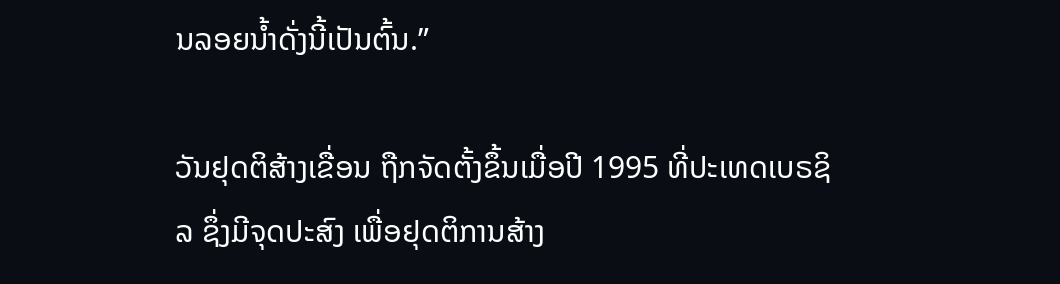ນລອຍນ້ຳດັ່ງນີ້ເປັນຕົ້ນ.”

ວັນຢຸດຕິສ້າງເຂື່ອນ ຖືກຈັດຕັ້ງຂຶ້ນເມື່ອປີ 1995 ທີ່ປະເທດເບຣຊິລ ຊຶ່ງມີຈຸດປະສົງ ເພື່ອຢຸດຕິການສ້າງ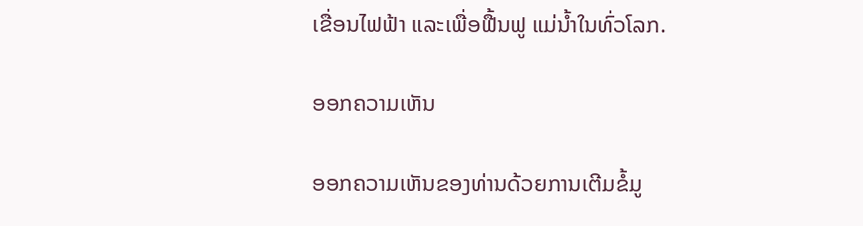ເຂື່ອນໄຟຟ້າ ແລະເພື່ອຟື້ນຟູ ແມ່ນ້ຳໃນທົ່ວໂລກ.

ອອກຄວາມເຫັນ

ອອກຄວາມເຫັນຂອງທ່ານດ້ວຍການເຕີມຂໍ້ມູ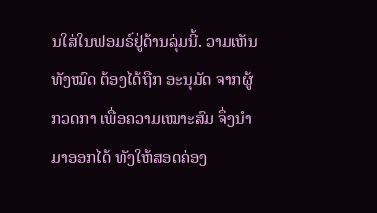ນໃສ່ໃນຟອມຣ໌ຢູ່ດ້ານລຸ່ມນີ້. ວາມເຫັນທັງໝົດ ຕ້ອງໄດ້ຖືກ ອະນຸມັດ ຈາກຜູ້ ກວດກາ ເພື່ອຄວາມເໝາະສົມ ຈຶ່ງນໍາມາອອກໄດ້ ທັງໃຫ້ສອດຄ່ອງ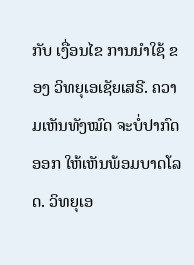ກັບ ເງື່ອນໄຂ ການນຳໃຊ້ ຂອງ ວິທຍຸເອເຊັຍເສຣີ. ຄວາມເຫັນທັງໝົດ ຈະບໍ່ປາກົດອອກ ໃຫ້ເຫັນພ້ອມບາດໂລດ. ວິທຍຸເອ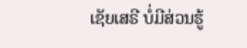ເຊັຍເສຣີ ບໍ່ມີສ່ວນຮູ້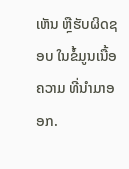ເຫັນ ຫຼືຮັບຜິດຊອບ ໃນຂໍ້ມູນເນື້ອຄວາມ ທີ່ນໍາມາອອກ.